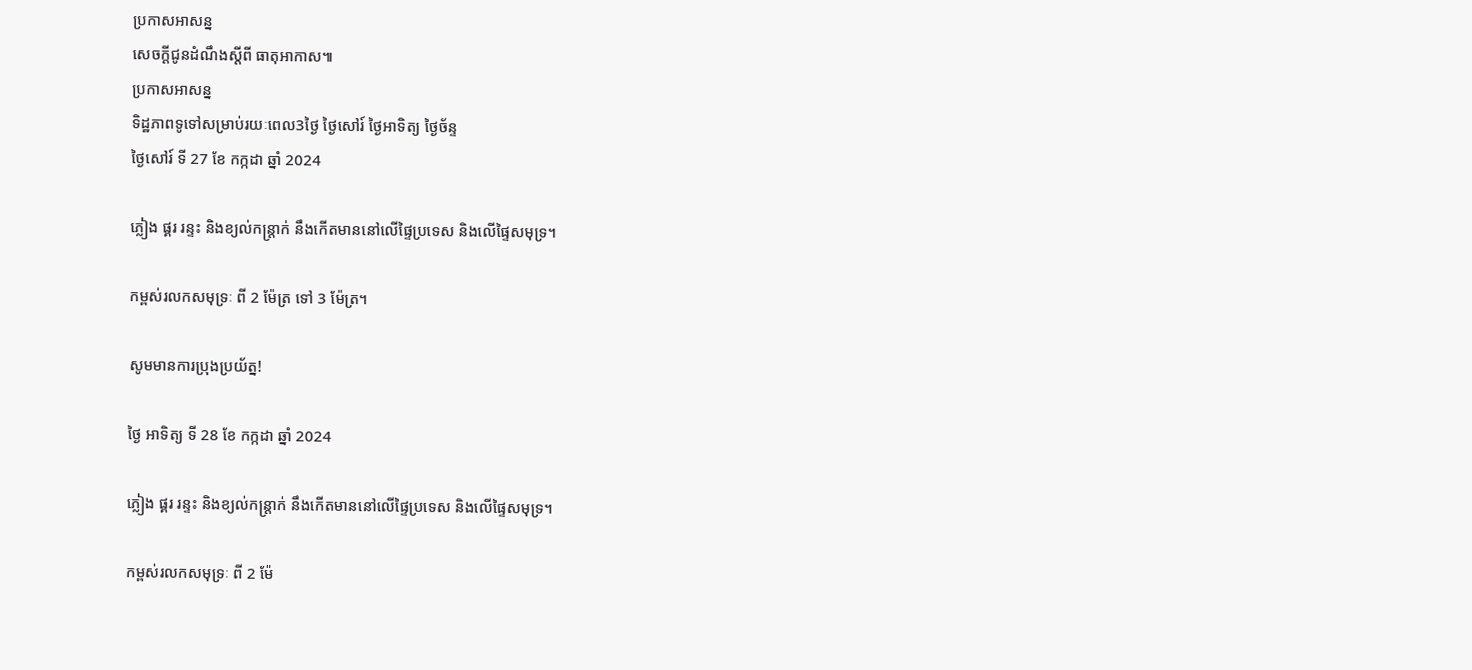ប្រកាសអាសន្ន
សេចក្តីជូនដំណឹងស្តីពី ធាតុអាកាស៕
ប្រកាសអាសន្ន
ទិដ្ឋភាពទូទៅសម្រាប់រយៈពេល3ថ្ងៃ ថ្ងៃសៅរ៍ ថ្ងៃអាទិត្យ ថ្ងៃច័ន្ទ
ថ្ងៃសៅរ៍ ទី 27 ខែ កក្កដា ឆ្នាំ 2024

ភ្លៀង ផ្គរ រន្ទះ និងខ្យល់កន្ត្រាក់ នឹងកើតមាននៅលើផ្ទៃប្រទេស និងលើផ្ទៃសមុទ្រ។

កម្ពស់រលកសមុទ្រៈ ពី 2 ម៉ែត្រ ទៅ 3 ម៉ែត្រ។

សូមមានការប្រុងប្រយ័ត្ន!

ថ្ងៃ អាទិត្យ ទី 28 ខែ កក្កដា ឆ្នាំ 2024

ភ្លៀង ផ្គរ រន្ទះ និងខ្យល់កន្ត្រាក់ នឹងកើតមាននៅលើផ្ទៃប្រទេស និងលើផ្ទៃសមុទ្រ។

កម្ពស់រលកសមុទ្រៈ ពី 2 ម៉ែ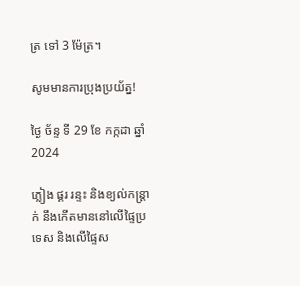ត្រ ទៅ 3 ម៉ែត្រ។

សូមមានការប្រុងប្រយ័ត្ន!

ថ្ងៃ ច័ន្ទ ទី 29 ខែ កក្កដា ឆ្នាំ 2024

ភ្លៀង ផ្គរ រន្ទះ និងខ្យល់កន្ត្រាក់ នឹងកើតមាននៅលើផ្ទៃប្រទេស និងលើផ្ទៃស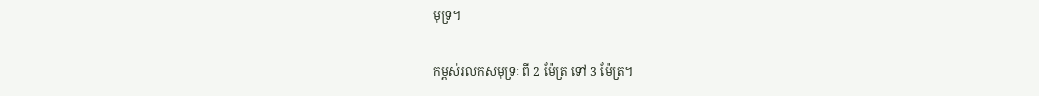មុទ្រ។

កម្ពស់រលកសមុទ្រៈ ពី 2 ម៉ែត្រ ទៅ 3 ម៉ែត្រ។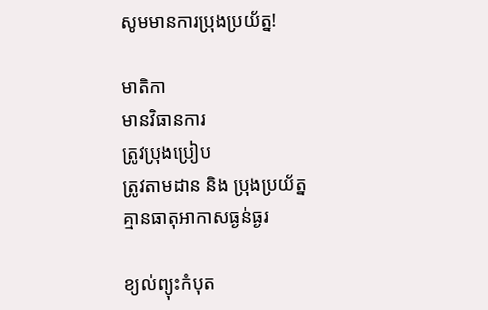សូមមានការប្រុងប្រយ័ត្ន!

មាតិកា
មានវិធានការ
ត្រូវប្រុងប្រៀប
ត្រូវតាមដាន និង ប្រុងប្រយ័ត្ន
គ្មានធាតុអាកាសធ្ងន់ធ្ងរ

ខ្យល់ព្យុះកំបុត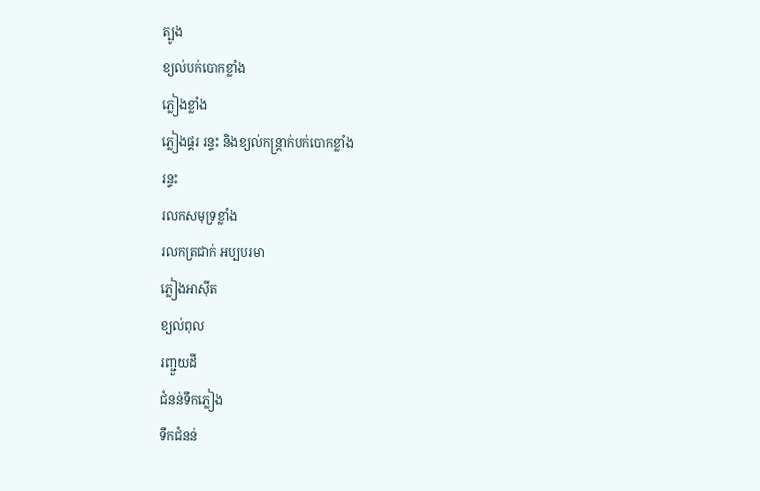ត្បូង
ខ្យល់បក់បោកខ្លាំង
ភ្លៀងខ្លាំង
ភ្លៀងផ្គរ រន្ទះ និងខ្យល់កន្ត្រាក់បក់បោកខ្លាំង
រន្ទះ
រលកសមុទ្រខ្លាំង
រលកត្រជាក់ អប្បបរមា
ភ្លៀងអាស៊ីត
ខ្យល់ពុល
រញ្ជួយដី
ជំនន់ទឹកភ្លៀង
ទឹកជំនន់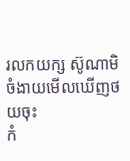រលកយក្ស ស៊ូណាមិ
ចំងាយមើលឃើញថយចុះ
កំ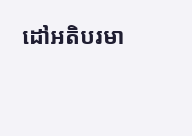ដៅអតិបរមា